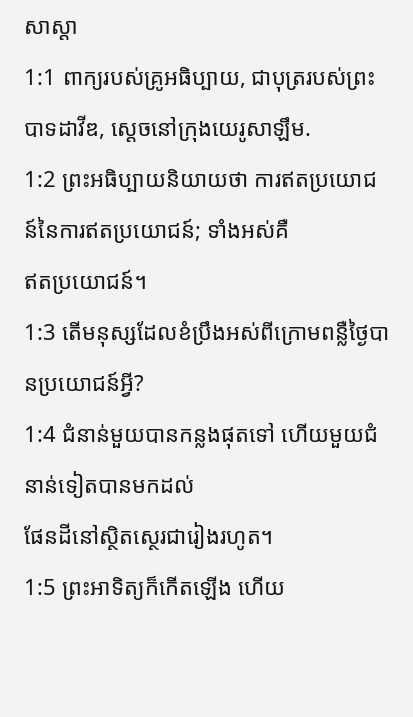សាស្ដា
1:1 ពាក្យរបស់គ្រូអធិប្បាយ, ជាបុត្ររបស់ព្រះបាទដាវីឌ, ស្ដេចនៅក្រុងយេរូសាឡឹម.
1:2 ព្រះអធិប្បាយនិយាយថា ការឥតប្រយោជន៍នៃការឥតប្រយោជន៍; ទាំងអស់គឺ
ឥតប្រយោជន៍។
1:3 តើមនុស្សដែលខំប្រឹងអស់ពីក្រោមពន្លឺថ្ងៃបានប្រយោជន៍អ្វី?
1:4 ជំនាន់មួយបានកន្លងផុតទៅ ហើយមួយជំនាន់ទៀតបានមកដល់
ផែនដីនៅស្ថិតស្ថេរជារៀងរហូត។
1:5 ព្រះអាទិត្យក៏កើតឡើង ហើយ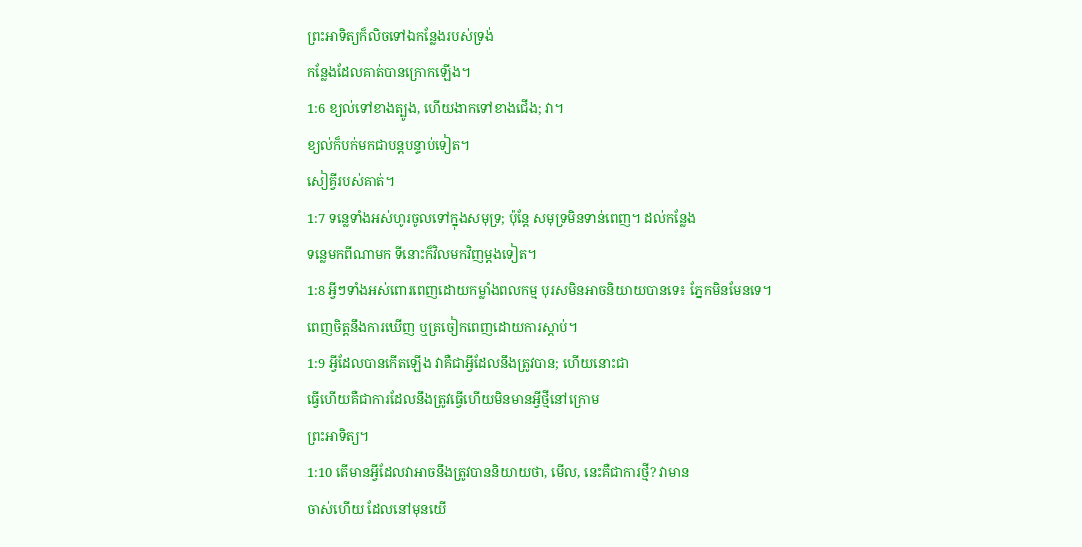ព្រះអាទិត្យក៏លិចទៅឯកន្លែងរបស់ទ្រង់
កន្លែងដែលគាត់បានក្រោកឡើង។
1:6 ខ្យល់ទៅខាងត្បូង, ហើយងាកទៅខាងជើង; វា។
ខ្យល់ក៏បក់មកជាបន្តបន្ទាប់ទៀត។
សៀគ្វីរបស់គាត់។
1:7 ទន្លេទាំងអស់ហូរចូលទៅក្នុងសមុទ្រ; ប៉ុន្តែ សមុទ្រមិនទាន់ពេញ។ ដល់កន្លែង
ទន្លេមកពីណាមក ទីនោះក៏វិលមកវិញម្ដងទៀត។
1:8 អ្វីៗទាំងអស់ពោរពេញដោយកម្លាំងពលកម្ម បុរសមិនអាចនិយាយបានទេ៖ ភ្នែកមិនមែនទេ។
ពេញចិត្តនឹងការឃើញ ឬត្រចៀកពេញដោយការស្តាប់។
1:9 អ្វីដែលបានកើតឡើង វាគឺជាអ្វីដែលនឹងត្រូវបាន; ហើយនោះជា
ធ្វើហើយគឺជាការដែលនឹងត្រូវធ្វើហើយមិនមានអ្វីថ្មីនៅក្រោម
ព្រះអាទិត្យ។
1:10 តើមានអ្វីដែលវាអាចនឹងត្រូវបាននិយាយថា, មើល, នេះគឺជាការថ្មី? វាមាន
ចាស់ហើយ ដែលនៅមុនយើ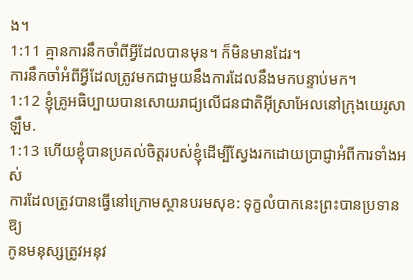ង។
1:11 គ្មានការនឹកចាំពីអ្វីដែលបានមុន។ ក៏មិនមានដែរ។
ការនឹកចាំអំពីអ្វីដែលត្រូវមកជាមួយនឹងការដែលនឹងមកបន្ទាប់មក។
1:12 ខ្ញុំគ្រូអធិប្បាយបានសោយរាជ្យលើជនជាតិអ៊ីស្រាអែលនៅក្រុងយេរូសាឡឹម.
1:13 ហើយខ្ញុំបានប្រគល់ចិត្តរបស់ខ្ញុំដើម្បីស្វែងរកដោយប្រាជ្ញាអំពីការទាំងអស់
ការដែលត្រូវបានធ្វើនៅក្រោមស្ថានបរមសុខ: ទុក្ខលំបាកនេះព្រះបានប្រទានឱ្យ
កូនមនុស្សត្រូវអនុវ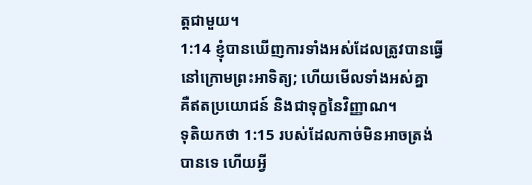ត្តជាមួយ។
1:14 ខ្ញុំបានឃើញការទាំងអស់ដែលត្រូវបានធ្វើនៅក្រោមព្រះអាទិត្យ; ហើយមើលទាំងអស់គ្នា
គឺឥតប្រយោជន៍ និងជាទុក្ខនៃវិញ្ញាណ។
ទុតិយកថា 1:15 របស់ដែលកាច់មិនអាចត្រង់បានទេ ហើយអ្វី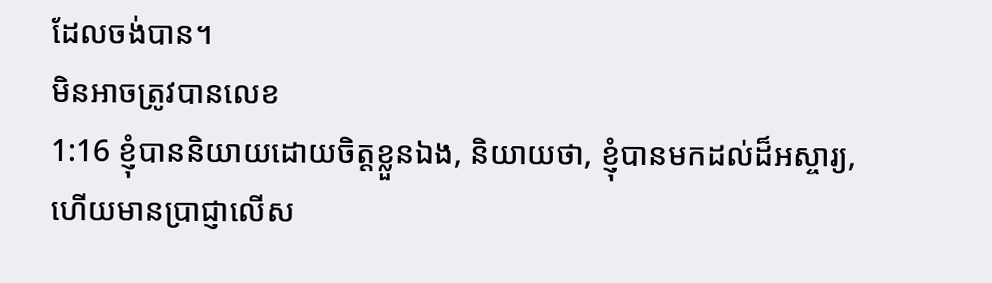ដែលចង់បាន។
មិនអាចត្រូវបានលេខ
1:16 ខ្ញុំបាននិយាយដោយចិត្តខ្លួនឯង, និយាយថា, ខ្ញុំបានមកដល់ដ៏អស្ចារ្យ,
ហើយមានប្រាជ្ញាលើស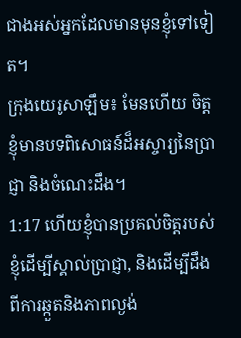ជាងអស់អ្នកដែលមានមុនខ្ញុំទៅទៀត។
ក្រុងយេរូសាឡឹម៖ មែនហើយ ចិត្តខ្ញុំមានបទពិសោធន៍ដ៏អស្ចារ្យនៃប្រាជ្ញា និងចំណេះដឹង។
1:17 ហើយខ្ញុំបានប្រគល់ចិត្តរបស់ខ្ញុំដើម្បីស្គាល់ប្រាជ្ញា, និងដើម្បីដឹងពីការឆ្កួតនិងភាពល្ងង់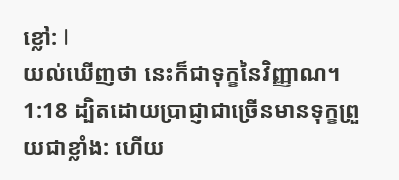ខ្លៅ: I
យល់ឃើញថា នេះក៏ជាទុក្ខនៃវិញ្ញាណ។
1:18 ដ្បិតដោយប្រាជ្ញាជាច្រើនមានទុក្ខព្រួយជាខ្លាំង: ហើយ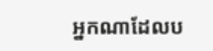អ្នកណាដែលប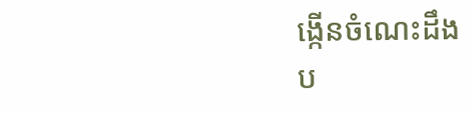ង្កើនចំណេះដឹង
ប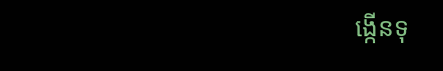ង្កើនទុ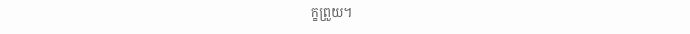ក្ខព្រួយ។